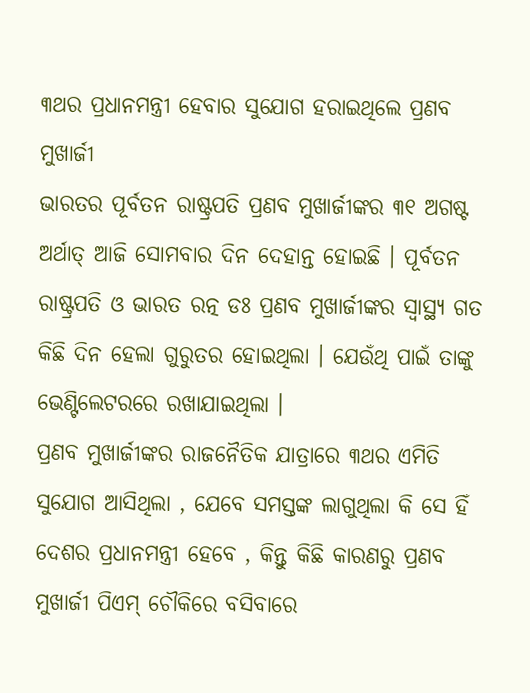୩ଥର ପ୍ରଧାନମନ୍ତ୍ରୀ ହେବାର ସୁଯୋଗ ହରାଇଥିଲେ ପ୍ରଣବ ମୁଖାର୍ଜୀ
ଭାରତର ପୂର୍ବତନ ରାଷ୍ଟ୍ରପତି ପ୍ରଣବ ମୁଖାର୍ଜୀଙ୍କର ୩୧ ଅଗଷ୍ଟ ଅର୍ଥାତ୍ ଆଜି ସୋମବାର ଦିନ ଦେହାନ୍ତ ହୋଇଛି । ପୂର୍ବତନ ରାଷ୍ଟ୍ରପତି ଓ ଭାରତ ରତ୍ନ ଡଃ ପ୍ରଣବ ମୁଖାର୍ଜୀଙ୍କର ସ୍ୱାସ୍ଥ୍ୟ ଗତ କିଛି ଦିନ ହେଲା ଗୁରୁତର ହୋଇଥିଲା । ଯେଉଁଥି ପାଇଁ ତାଙ୍କୁ ଭେଣ୍ଟିଲେଟରରେ ରଖାଯାଇଥିଲା ।
ପ୍ରଣବ ମୁଖାର୍ଜୀଙ୍କର ରାଜନୈତିକ ଯାତ୍ରାରେ ୩ଥର ଏମିତି ସୁଯୋଗ ଆସିଥିଲା , ଯେବେ ସମସ୍ତଙ୍କ ଲାଗୁଥିଲା କି ସେ ହିଁ ଦେଶର ପ୍ରଧାନମନ୍ତ୍ରୀ ହେବେ , କିନ୍ତୁ କିଛି କାରଣରୁ ପ୍ରଣବ ମୁଖାର୍ଜୀ ପିଏମ୍ ଚୌକିରେ ବସିବାରେ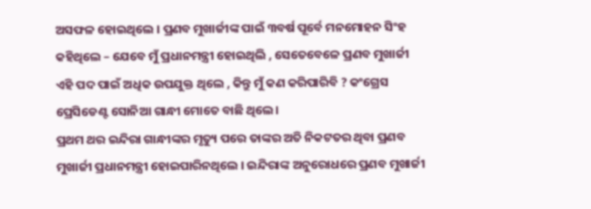ଅସଫଳ ହୋଇଥିଲେ । ପ୍ରଣବ ମୁଖାର୍ଜୀଙ୍କ ପାଇଁ ୩ବର୍ଷ ପୂର୍ବେ ମନମୋହନ ସିଂହ କହିଥିଲେ – ଯେବେ ମୁଁ ପ୍ରଧାନମନ୍ତ୍ରୀ ହୋଇଥିଲି , ସେତେବେଳେ ପ୍ରଣବ ମୁଖାର୍ଜୀ ଏହି ପଦ ପାଇଁ ଅଧିକ ଉପଯୁକ୍ତ ଥିଲେ , କିନ୍ତୁ ମୁଁ କଣ କରିପାରିବି ? କଂଗ୍ରେସ ପ୍ରେସିଡେଣ୍ଟ ସୋନିଆ ଗାନ୍ଧୀ ମୋତେ ବାଛି ଥିଲେ ।
ପ୍ରଥମ ଥର ଇନ୍ଦିରା ଗାନ୍ଧୀଙ୍କର ମୃତ୍ୟୁ ପରେ ତାଙ୍କର ଅତି ନିକଟତର ଥିବା ପ୍ରଣବ ମୁଖାର୍ଜୀ ପ୍ରଧାନମନ୍ତ୍ରୀ ହୋଇପାରିନଥିଲେ । ଇନ୍ଦିରାଙ୍କ ଅନୁରୋଧରେ ପ୍ରଣବ ମୁଖାର୍ଜୀ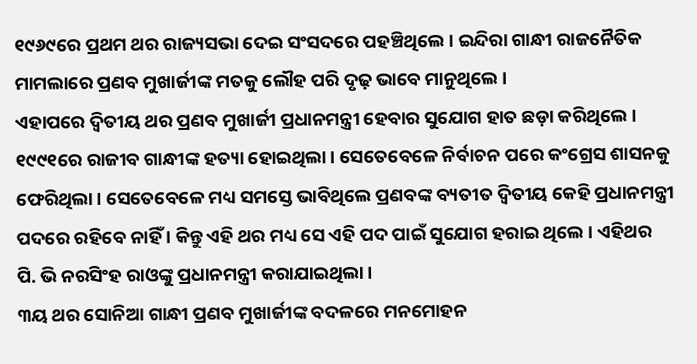୧୯୬୯ରେ ପ୍ରଥମ ଥର ରାଜ୍ୟସଭା ଦେଇ ସଂସଦରେ ପହଞ୍ଚିଥିଲେ । ଇନ୍ଦିରା ଗାନ୍ଧୀ ରାଜନୈତିକ ମାମଲାରେ ପ୍ରଣବ ମୁଖାର୍ଜୀଙ୍କ ମତକୁ ଲୌହ ପରି ଦୃଢ଼ ଭାବେ ମାନୁଥିଲେ ।
ଏହାପରେ ଦ୍ୱିତୀୟ ଥର ପ୍ରଣବ ମୁଖାର୍ଜୀ ପ୍ରଧାନମନ୍ତ୍ରୀ ହେବାର ସୁଯୋଗ ହାତ ଛଡ଼ା କରିଥିଲେ । ୧୯୯୧ରେ ରାଜୀବ ଗାନ୍ଧୀଙ୍କ ହତ୍ୟା ହୋଇଥିଲା । ସେତେବେଳେ ନିର୍ବାଚନ ପରେ କଂଗ୍ରେସ ଶାସନକୁ ଫେରିଥିଲା । ସେତେବେଳେ ମଧ୍ୟ ସମସ୍ତେ ଭାବିଥିଲେ ପ୍ରଣବଙ୍କ ବ୍ୟତୀତ ଦ୍ୱିତୀୟ କେହି ପ୍ରଧାନମନ୍ତ୍ରୀ ପଦରେ ରହିବେ ନାହିଁ । କିନ୍ତୁ ଏହି ଥର ମଧ୍ୟ ସେ ଏହି ପଦ ପାଇଁ ସୁଯୋଗ ହରାଇ ଥିଲେ । ଏହିଥର ପି. ଭି ନରସିଂହ ରାଓଙ୍କୁ ପ୍ରଧାନମନ୍ତ୍ରୀ କରାଯାଇଥିଲା ।
୩ୟ ଥର ସୋନିଆ ଗାନ୍ଧୀ ପ୍ରଣବ ମୁଖାର୍ଜୀଙ୍କ ବଦଳରେ ମନମୋହନ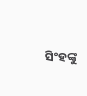ସିଂହଙ୍କୁ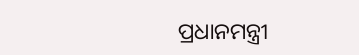ପ୍ରଧାନମନ୍ତ୍ରୀ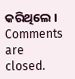କରିଥିଲେ ।
Comments are closed.